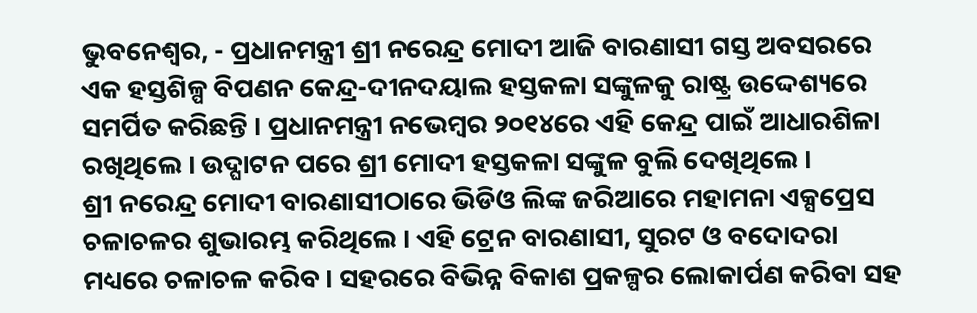ଭୁବନେଶ୍ୱର, - ପ୍ରଧାନମନ୍ତ୍ରୀ ଶ୍ରୀ ନରେନ୍ଦ୍ର ମୋଦୀ ଆଜି ବାରଣାସୀ ଗସ୍ତ ଅବସରରେ ଏକ ହସ୍ତଶିଳ୍ପ ବିପଣନ କେନ୍ଦ୍ର-ଦୀନଦୟାଲ ହସ୍ତକଳା ସଙ୍କୁଳକୁ ରାଷ୍ଟ୍ର ଉଦ୍ଦେଶ୍ୟରେ ସମର୍ପିତ କରିଛନ୍ତି । ପ୍ରଧାନମନ୍ତ୍ରୀ ନଭେମ୍ବର ୨୦୧୪ରେ ଏହି କେନ୍ଦ୍ର ପାଇଁ ଆଧାରଶିଳା ରଖିଥିଲେ । ଉଦ୍ଘାଟନ ପରେ ଶ୍ରୀ ମୋଦୀ ହସ୍ତକଳା ସଙ୍କୁଳ ବୁଲି ଦେଖିଥିଲେ ।
ଶ୍ରୀ ନରେନ୍ଦ୍ର ମୋଦୀ ବାରଣାସୀଠାରେ ଭିଡିଓ ଲିଙ୍କ ଜରିଆରେ ମହାମନା ଏକ୍ସପ୍ରେସ ଚଳାଚଳର ଶୁଭାରମ୍ଭ କରିଥିଲେ । ଏହି ଟ୍ରେନ ବାରଣାସୀ, ସୁରଟ ଓ ବଦୋଦରା ମଧ୍ୟରେ ଚଳାଚଳ କରିବ । ସହରରେ ବିଭିନ୍ନ ବିକାଶ ପ୍ରକଳ୍ପର ଲୋକାର୍ପଣ କରିବା ସହ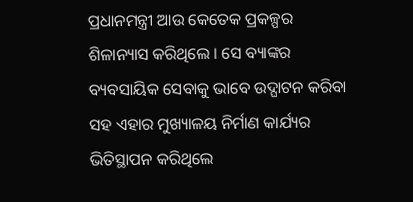ପ୍ରଧାନମନ୍ତ୍ରୀ ଆଉ କେତେକ ପ୍ରକଳ୍ପର ଶିଳାନ୍ୟାସ କରିଥିଲେ । ସେ ବ୍ୟାଙ୍କର ବ୍ୟବସାୟିକ ସେବାକୁ ଭାବେ ଉଦ୍ଘାଟନ କରିବା ସହ ଏହାର ମୁଖ୍ୟାଳୟ ନିର୍ମାଣ କାର୍ଯ୍ୟର ଭିତିସ୍ଥାପନ କରିଥିଲେ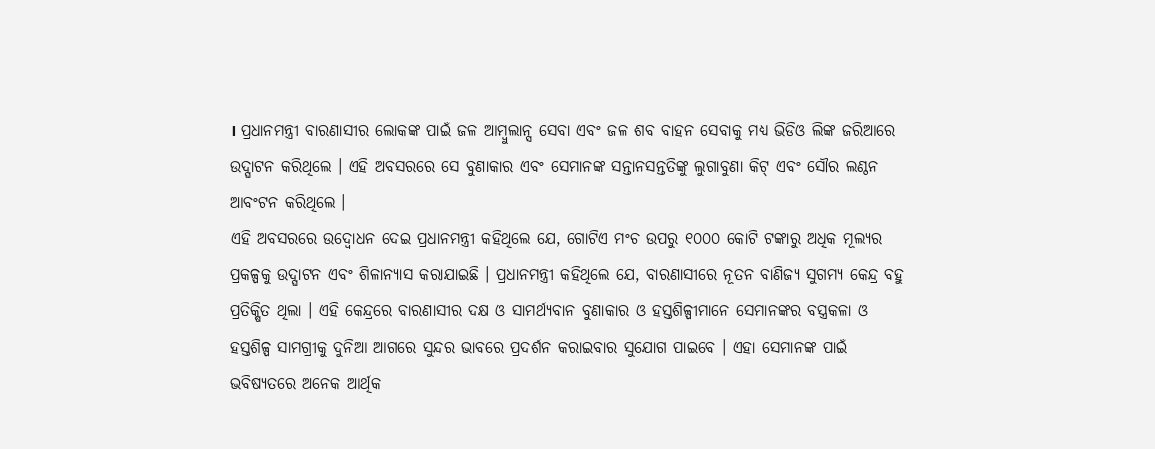। ପ୍ରଧାନମନ୍ତ୍ରୀ ବାରଣାସୀର ଲୋକଙ୍କ ପାଇଁ ଜଳ ଆମ୍ବୁଲାନ୍ସ ସେବା ଏବଂ ଜଳ ଶବ ବାହନ ସେବାକୁ ମଧ୍ୟ ଭିଡିଓ ଲିଙ୍କ ଜରିଆରେ ଉଦ୍ଘାଟନ କରିଥିଲେ । ଏହି ଅବସରରେ ସେ ବୁଣାକାର ଏବଂ ସେମାନଙ୍କ ସନ୍ତାନସନ୍ତତିଙ୍କୁ ଲୁଗାବୁଣା କିଟ୍ ଏବଂ ସୌର ଲଣ୍ଠନ ଆବଂଟନ କରିଥିଲେ ।
ଏହି ଅବସରରେ ଉଦ୍ବୋଧନ ଦେଇ ପ୍ରଧାନମନ୍ତ୍ରୀ କହିଥିଲେ ଯେ, ଗୋଟିଏ ମଂଚ ଉପରୁ ୧୦୦୦ କୋଟି ଟଙ୍କାରୁ ଅଧିକ ମୂଲ୍ୟର ପ୍ରକଳ୍ପକୁ ଉଦ୍ଘାଟନ ଏବଂ ଶିଳାନ୍ୟାସ କରାଯାଇଛି । ପ୍ରଧାନମନ୍ତ୍ରୀ କହିଥିଲେ ଯେ, ବାରଣାସୀରେ ନୂତନ ବାଣିଜ୍ୟ ସୁଗମ୍ୟ କେନ୍ଦ୍ର ବହୁ ପ୍ରତିକ୍ଷିତ ଥିଲା । ଏହି କେନ୍ଦ୍ରରେ ବାରଣାସୀର ଦକ୍ଷ ଓ ସାମର୍ଥ୍ୟବାନ ବୁଣାକାର ଓ ହସ୍ତଶିଳ୍ପୀମାନେ ସେମାନଙ୍କର ବସ୍ତ୍ରକଳା ଓ ହସ୍ତଶିଳ୍ପ ସାମଗ୍ରୀକୁ ଦୁନିଆ ଆଗରେ ସୁନ୍ଦର ଭାବରେ ପ୍ରଦର୍ଶନ କରାଇବାର ସୁଯୋଗ ପାଇବେ । ଏହା ସେମାନଙ୍କ ପାଇଁ ଭବିଷ୍ୟତରେ ଅନେକ ଆର୍ଥିକ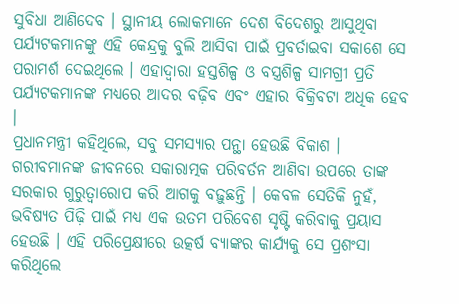ସୁବିଧା ଆଣିଦେବ । ସ୍ଥାନୀୟ ଲୋକମାନେ ଦେଶ ବିଦେଶରୁ ଆସୁଥିବା ପର୍ଯ୍ୟଟକମାନଙ୍କୁ ଏହି କେନ୍ଦ୍ରକୁ ବୁଲି ଆସିବା ପାଇଁ ପ୍ରବର୍ତାଇବା ସକାଶେ ସେ ପରାମର୍ଶ ଦେଇଥିଲେ । ଏହାଦ୍ୱାରା ହସ୍ତଶିଳ୍ପ ଓ ବସ୍ତ୍ରଶିଳ୍ପ ସାମଗ୍ରୀ ପ୍ରତି ପର୍ଯ୍ୟଟକମାନଙ୍କ ମଧ୍ୟରେ ଆଦର ବଢ଼ିବ ଏବଂ ଏହାର ବିକ୍ରିବଟା ଅଧିକ ହେବ ।
ପ୍ରଧାନମନ୍ତ୍ରୀ କହିଥିଲେ, ସବୁ ସମସ୍ୟାର ପନ୍ଥା ହେଉଛି ବିକାଶ । ଗରୀବମାନଙ୍କ ଜୀବନରେ ସକାରାତ୍ମକ ପରିବର୍ତନ ଆଣିବା ଉପରେ ତାଙ୍କ ସରକାର ଗୁରୁତ୍ୱାରୋପ କରି ଆଗକୁ ବଢ଼ୁଛନ୍ତି । କେବଳ ସେତିକି ନୁହଁ, ଭବିଷ୍ୟତ ପିଢ଼ି ପାଇଁ ମଧ୍ୟ ଏକ ଉତମ ପରିବେଶ ସୃଷ୍ଟି କରିବାକୁ ପ୍ରୟାସ ହେଉଛି । ଏହି ପରିପ୍ରେକ୍ଷୀରେ ଉତ୍କର୍ଷ ବ୍ୟାଙ୍କର କାର୍ଯ୍ୟକୁ ସେ ପ୍ରଶଂସା କରିଥିଲେ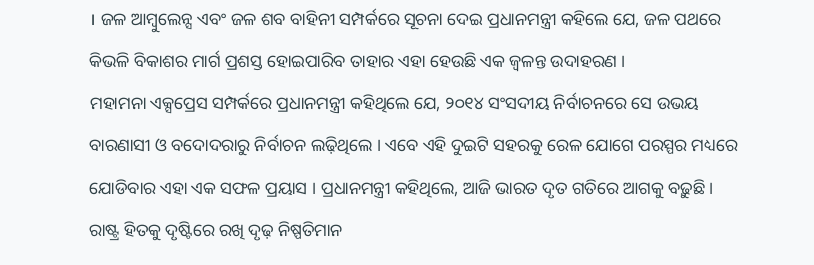। ଜଳ ଆମ୍ବୁଲେନ୍ସ ଏବଂ ଜଳ ଶବ ବାହିନୀ ସମ୍ପର୍କରେ ସୂଚନା ଦେଇ ପ୍ରଧାନମନ୍ତ୍ରୀ କହିଲେ ଯେ, ଜଳ ପଥରେ କିଭଳି ବିକାଶର ମାର୍ଗ ପ୍ରଶସ୍ତ ହୋଇପାରିବ ତାହାର ଏହା ହେଉଛି ଏକ ଜ୍ୱଳନ୍ତ ଉଦାହରଣ ।
ମହାମନା ଏକ୍ସପ୍ରେସ ସମ୍ପର୍କରେ ପ୍ରଧାନମନ୍ତ୍ରୀ କହିଥିଲେ ଯେ, ୨୦୧୪ ସଂସଦୀୟ ନିର୍ବାଚନରେ ସେ ଉଭୟ ବାରଣାସୀ ଓ ବଦୋଦରାରୁ ନିର୍ବାଚନ ଲଢ଼ିଥିଲେ । ଏବେ ଏହି ଦୁଇଟି ସହରକୁ ରେଳ ଯୋଗେ ପରସ୍ପର ମଧ୍ୟରେ ଯୋଡିବାର ଏହା ଏକ ସଫଳ ପ୍ରୟାସ । ପ୍ରଧାନମନ୍ତ୍ରୀ କହିଥିଲେ, ଆଜି ଭାରତ ଦୃତ ଗତିରେ ଆଗକୁ ବଢ଼ୁଛି । ରାଷ୍ଟ୍ର ହିତକୁ ଦୃଷ୍ଟିରେ ରଖି ଦୃଢ଼ ନିଷ୍ପତିମାନ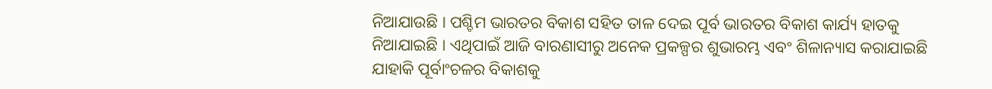ନିଆଯାଉଛି । ପଶ୍ଚିମ ଭାରତର ବିକାଶ ସହିତ ତାଳ ଦେଇ ପୂର୍ବ ଭାରତର ବିକାଶ କାର୍ଯ୍ୟ ହାତକୁ ନିଆଯାଇଛି । ଏଥିପାଇଁ ଆଜି ବାରଣାସୀରୁ ଅନେକ ପ୍ରକଳ୍ପର ଶୁଭାରମ୍ଭ ଏବଂ ଶିଳାନ୍ୟାସ କରାଯାଇଛି ଯାହାକି ପୂର୍ବାଂଚଳର ବିକାଶକୁ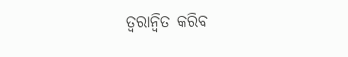ତ୍ୱରାନ୍ୱିତ କରିବ